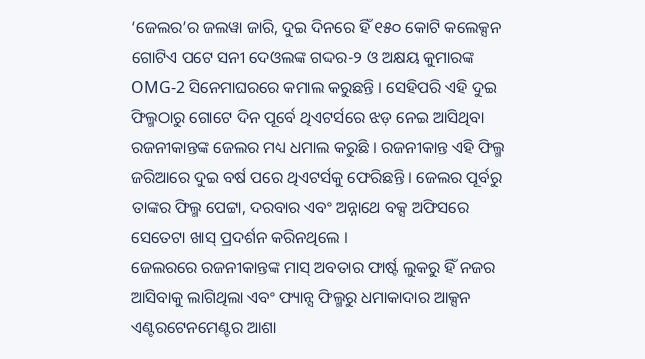‘ଜେଲର’ର ଜଲୱା ଜାରି, ଦୁଇ ଦିନରେ ହିଁ ୧୫୦ କୋଟି କଲେକ୍ସନ
ଗୋଟିଏ ପଟେ ସନୀ ଦେଓଲଙ୍କ ଗଦ୍ଦର-୨ ଓ ଅକ୍ଷୟ କୁମାରଙ୍କ OMG-2 ସିନେମାଘରରେ କମାଲ କରୁଛନ୍ତି । ସେହିପରି ଏହି ଦୁଇ ଫିଲ୍ମଠାରୁ ଗୋଟେ ଦିନ ପୂର୍ବେ ଥିଏଟର୍ସରେ ଝଡ଼ ନେଇ ଆସିଥିବା ରଜନୀକାନ୍ତଙ୍କ ଜେଲର ମଧ୍ୟ ଧମାଲ କରୁଛି । ରଜନୀକାନ୍ତ ଏହି ଫିଲ୍ମ ଜରିଆରେ ଦୁଇ ବର୍ଷ ପରେ ଥିଏଟର୍ସକୁ ଫେରିଛନ୍ତି । ଜେଲର ପୂର୍ବରୁ ତାଙ୍କର ଫିଲ୍ମ ପେଟ୍ଟା, ଦରବାର ଏବଂ ଅନ୍ନାଥେ ବକ୍ସ ଅଫିସରେ ସେତେଟା ଖାସ୍ ପ୍ରଦର୍ଶନ କରିନଥିଲେ ।
ଜେଲରରେ ରଜନୀକାନ୍ତଙ୍କ ମାସ୍ ଅବତାର ଫାର୍ଷ୍ଟ ଲୁକରୁ ହିଁ ନଜର ଆସିବାକୁ ଲାଗିଥିଲା ଏବଂ ଫ୍ୟାନ୍ସ ଫିଲ୍ମରୁ ଧମାକାଦାର ଆକ୍ସନ ଏଣ୍ଟରଟେନମେଣ୍ଟର ଆଶା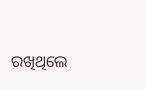ରଖିଥିଲେ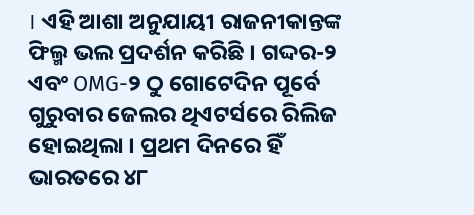। ଏହି ଆଶା ଅନୁଯାୟୀ ରାଜନୀକାନ୍ତଙ୍କ ଫିଲ୍ମ ଭଲ ପ୍ରଦର୍ଶନ କରିଛି । ଗଦ୍ଦର-୨ ଏବଂ OMG-୨ ଠୁ ଗୋଟେଦିନ ପୂର୍ବେ ଗୁରୁବାର ଜେଲର ଥିଏଟର୍ସରେ ରିଲିଜ ହୋଇଥିଲା । ପ୍ରଥମ ଦିନରେ ହିଁ ଭାରତରେ ୪୮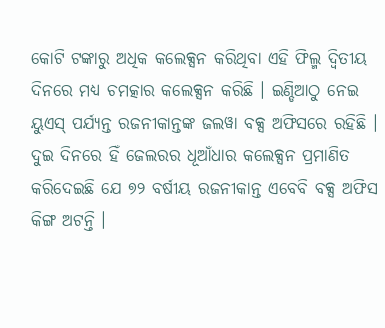କୋଟି ଟଙ୍କାରୁ ଅଧିକ କଲେକ୍ସନ କରିଥିବା ଏହି ଫିଲ୍ମ ଦ୍ୱିତୀୟ ଦିନରେ ମଧ୍ୟ ଚମତ୍କାର କଲେକ୍ସନ କରିଛି । ଇଣ୍ଡିଆଠୁ ନେଇ ୟୁଏସ୍ ପର୍ଯ୍ୟନ୍ତ ରଜନୀକାନ୍ତଙ୍କ ଜଲୱା ବକ୍ସ ଅଫିସରେ ରହିଛି ।
ଦୁଇ ଦିନରେ ହିଁ ଜେଲରର ଧୂଆଁଧାର କଲେକ୍ସନ ପ୍ରମାଣିତ କରିଦେଇଛି ଯେ ୭୨ ବର୍ଷୀୟ ରଜନୀକାନ୍ତ ଏବେବି ବକ୍ସ ଅଫିସ କିଙ୍ଗ ଅଟନ୍ତି ।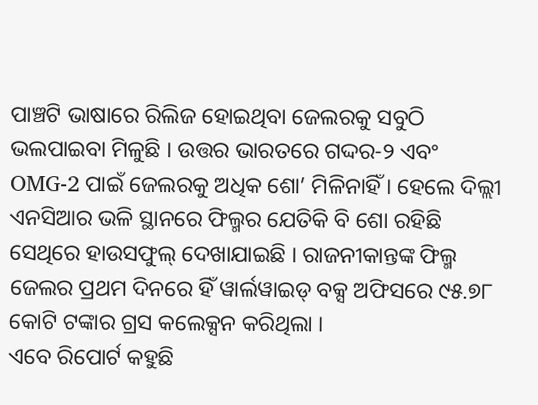ପାଞ୍ଚଟି ଭାଷାରେ ରିଲିଜ ହୋଇଥିବା ଜେଲରକୁ ସବୁଠି ଭଲପାଇବା ମିଳୁଛି । ଉତ୍ତର ଭାରତରେ ଗଦ୍ଦର-୨ ଏବଂ OMG-2 ପାଇଁ ଜେଲରକୁ ଅଧିକ ଶୋ’ ମିଳିନାହିଁ । ହେଲେ ଦିଲ୍ଲୀ ଏନସିଆର ଭଳି ସ୍ଥାନରେ ଫିଲ୍ମର ଯେତିକି ବି ଶୋ ରହିଛି ସେଥିରେ ହାଉସଫୁଲ୍ ଦେଖାଯାଇଛି । ରାଜନୀକାନ୍ତଙ୍କ ଫିଲ୍ମ ଜେଲର ପ୍ରଥମ ଦିନରେ ହିଁ ୱାର୍ଲୱାଇଡ୍ ବକ୍ସ ଅଫିସରେ ୯୫.୭୮ କୋଟି ଟଙ୍କାର ଗ୍ରସ କଲେକ୍ସନ କରିଥିଲା ।
ଏବେ ରିପୋର୍ଟ କହୁଛି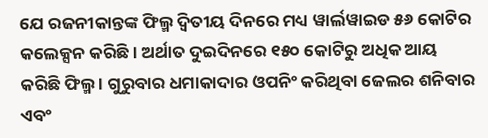ଯେ ରଜନୀକାନ୍ତଙ୍କ ଫିଲ୍ମ ଦ୍ୱିତୀୟ ଦିନରେ ମଧ୍ୟ ୱାର୍ଲୱାଇଡ ୫୬ କୋଟିର କଲେକ୍ସନ କରିଛି । ଅର୍ଥାତ ଦୁଇଦିନରେ ୧୫୦ କୋଟିରୁ ଅଧିକ ଆୟ କରିଛି ଫିଲ୍ମ । ଗୁରୁବାର ଧମାକାଦାର ଓପନିଂ କରିଥିବା ଜେଲର ଶନିବାର ଏବଂ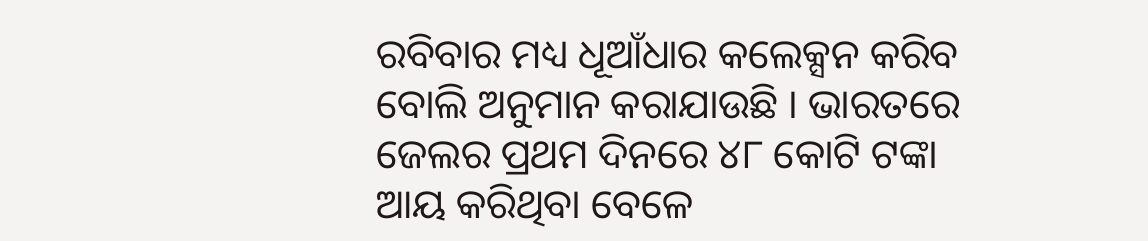ରବିବାର ମଧ୍ୟ ଧୂଆଁଧାର କଲେକ୍ସନ କରିବ ବୋଲି ଅନୁମାନ କରାଯାଉଛି । ଭାରତରେ ଜେଲର ପ୍ରଥମ ଦିନରେ ୪୮ କୋଟି ଟଙ୍କା ଆୟ କରିଥିବା ବେଳେ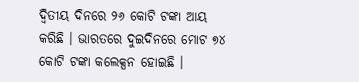ଦ୍ୱିତୀୟ ଦିନରେ ୨୬ କୋଟି ଟଙ୍କା ଆୟ କରିଛି । ଭାରତରେ ଦୁଇଦିନରେ ମୋଟ ୭୪ କୋଟି ଟଙ୍କା କଲେକ୍ସନ ହୋଇଛି ।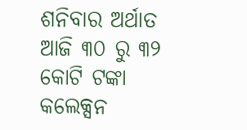ଶନିବାର ଅର୍ଥାତ ଆଜି ୩୦ ରୁ ୩୨ କୋଟି ଟଙ୍କା କଲେକ୍ସନ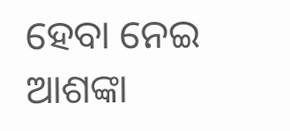ହେବା ନେଇ ଆଶଙ୍କା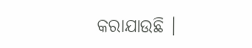କରାଯାଉଛି ।